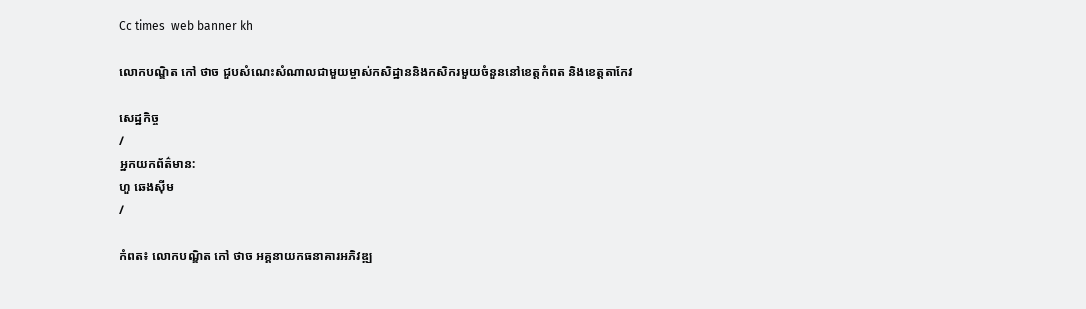Cc times  web banner kh

លោកបណ្ឌិត កៅ ថាច ជួបសំណេះសំណាលជាមួយម្ចាស់កសិដ្ឋាននិងកសិករមួយចំនួននៅខេត្តកំពត និងខេត្តតាកែវ

សេដ្ឋកិច្ច
/
អ្នកយកព័ត៌មាន:
ហួ ឆេងស៊ីម
/

កំពត៖ លោកបណ្ឌិត កៅ ថាច អគ្គនាយកធនាគារអភិវឌ្ឍ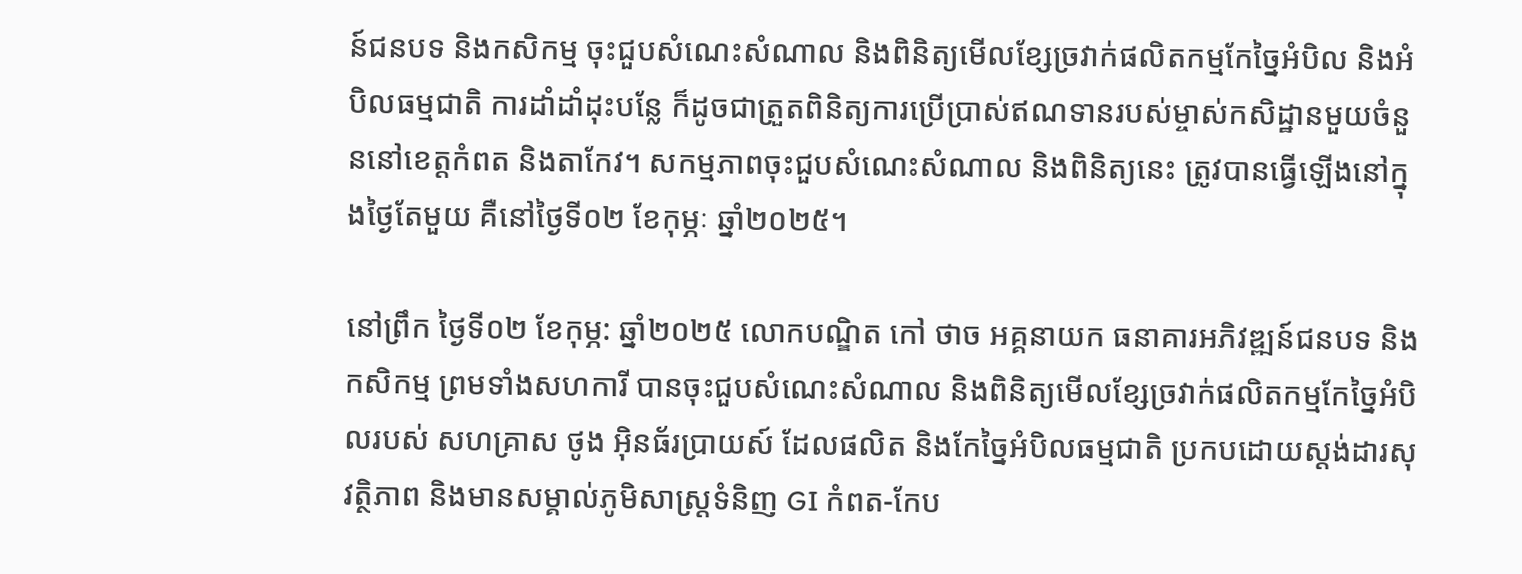ន៍ជនបទ និងកសិកម្ម ចុះជួបសំណេះសំណាល និងពិនិត្យមើលខ្សែច្រវាក់ផលិតកម្មកែច្នៃអំបិល និងអំបិលធម្មជាតិ ការដាំដាំដុះបន្លែ ក៏ដូចជាត្រួតពិនិត្យការប្រើប្រាស់ឥណទានរបស់ម្ចាស់កសិដ្ឋានមួយចំនួននៅខេត្តកំពត និងតាកែវ។ សកម្មភាពចុះជួបសំណេះសំណាល និងពិនិត្យនេះ ត្រូវបានធ្វើឡើងនៅក្នុងថ្ងៃតែមួយ គឺនៅថ្ងៃទី០២ ខែកុម្ភៈ ឆ្នាំ២០២៥។

នៅព្រឹក ថ្ងៃទី០២ ខែកុម្ភ: ឆ្នាំ២០២៥ លោកបណ្ឌិត កៅ ថាច អគ្គនាយក ធនាគារអភិវឌ្ឍន៍ជនបទ និងកសិកម្ម ព្រមទាំងសហការី បានចុះជួបសំណេះសំណាល និងពិនិត្យមើលខ្សែច្រវាក់ផលិតកម្មកែច្នៃអំបិលរបស់ សហគ្រាស ថូង អ៊ិនធ័រប្រាយស៍ ដែលផលិត និងកែច្នៃអំបិលធម្មជាតិ ប្រកបដោយស្តង់ដារសុវត្ថិភាព និងមានសម្គាល់ភូមិសាស្ត្រទំនិញ GI កំពត-កែប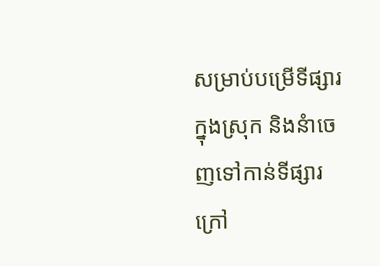សម្រាប់បម្រើទីផ្សារក្នុងស្រុក និងនំាចេញទៅកាន់ទីផ្សារក្រៅ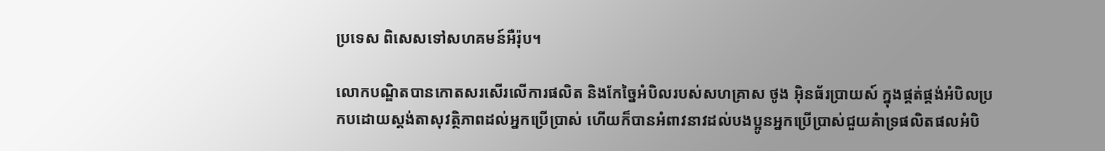ប្រទេស ពិសេសទៅសហគមន៍អឺរ៉ុប។

លោកបណ្ឌិតបានកោតសរសើរលើការផលិត និងកែច្នៃអំបិលរបស់សហគ្រាស ថូង អ៊ិនធ័រប្រាយស៍ ក្នុងផ្គត់ផ្គង់អំបិលប្រកបដោយស្តង់តាសុវត្ថិភាពដល់អ្នកប្រើប្រាស់ ហើយក៏បានអំពាវនាវដល់បងប្អូនអ្នកប្រើប្រាស់ជួយគំាទ្រផលិតផលអំបិ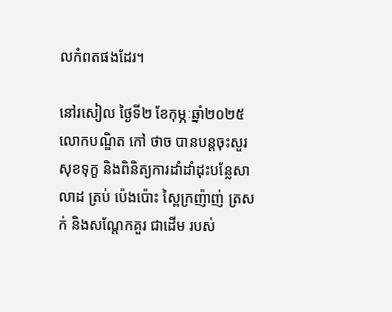លកំពតផងដែរ។

នៅរសៀល ថ្ងៃទី២ ខែកុម្ភៈឆ្នាំ២០២៥ លោកបណ្ឌិត កៅ ថាច បានបន្តចុះសួរសុខទុក្ខ និងពិនិត្យការដាំដាំដុះបន្លែសាលាដ ត្រប់ ប៉េងប៉ោះ ស្ពៃក្រញ៉ាញ់ ត្រសក់ និងសណ្តែកគួរ ជាដើម របស់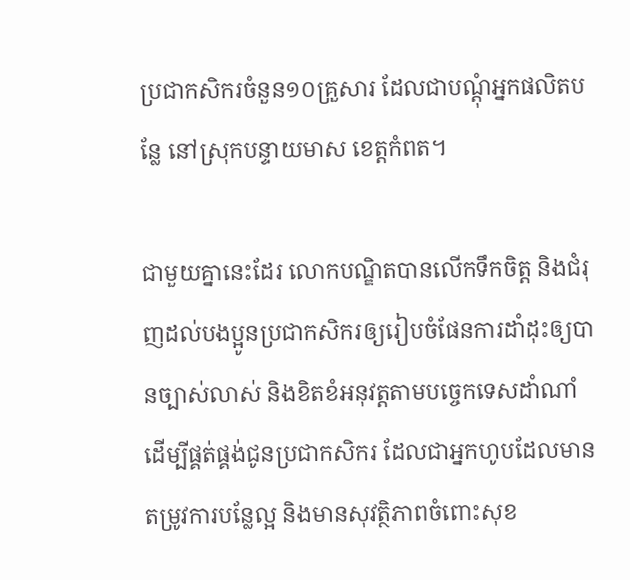ប្រជាកសិករចំនួន១០គ្រួសារ ដែលជាបណ្តុំអ្នកផលិតបន្លែ នៅស្រុកបន្ទាយមាស ខេត្តកំពត។

ជាមួយគ្នានេះដែរ លោកបណ្ឌិតបានលើកទឹកចិត្ត និងជំរុញដល់បងប្អូនប្រជាកសិករឲ្យរៀបចំផែនការដាំដុះឲ្យបានច្បាស់លាស់ និងខិតខំអនុវត្តតាមបច្ចេកទេសដាំណាំ ដើម្បីផ្គត់ផ្គង់ជូនប្រជាកសិករ ដែលជាអ្នកហូបដែលមានតម្រូវការបន្លែល្អ និងមានសុវត្ថិភាពចំពោះសុខ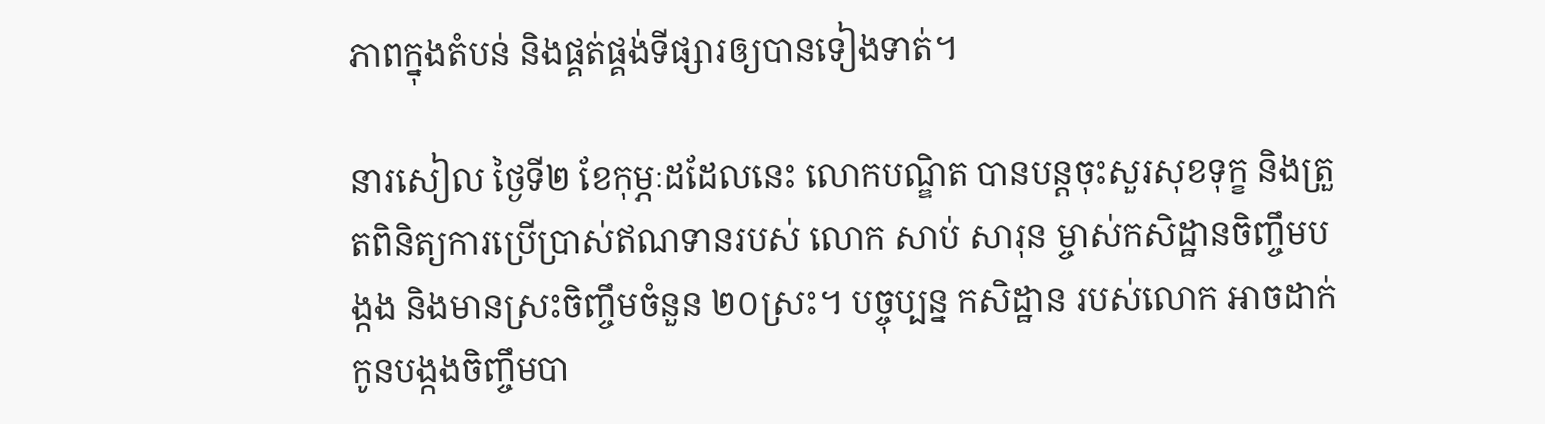ភាពក្នុងតំបន់ និងផ្គត់ផ្គង់ទីផ្សារឲ្យបានទៀងទាត់។

នារសៀល ថ្ងៃទី២ ខែកុម្ភៈដដែលនេះ លោកបណ្ឌិត បានបន្តចុះសួរសុខទុក្ខ និងត្រួតពិនិត្យការប្រើប្រាស់ឥណទានរបស់ លោក សាប់ សារុន ម្ចាស់កសិដ្ឋានចិញ្ចឹមបង្កង និងមានស្រះចិញ្ចឹមចំនួន ២០ស្រះ។ បច្ចុប្បន្ន កសិដ្ឋាន របស់លោក អាចដាក់កូនបង្កងចិញ្ចឹមបា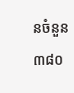នចំនួន ៣៨០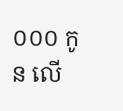០០០ កូន លើ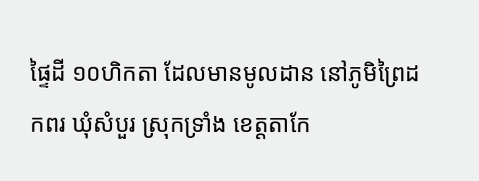ផ្ទៃដី ១០ហិកតា ដែលមានមូលដាន នៅភូមិព្រៃដកពរ ឃុំសំបួរ ស្រុកទ្រាំង ខេត្តតាកែ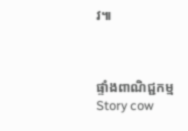វ៕



ផ្ទាំងពាណិជ្ជកម្ម
Story cow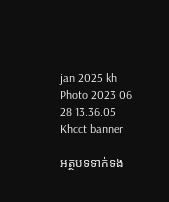jan 2025 kh
Photo 2023 06 28 13.36.05
Khcct banner

អត្ថបទទាក់ទង